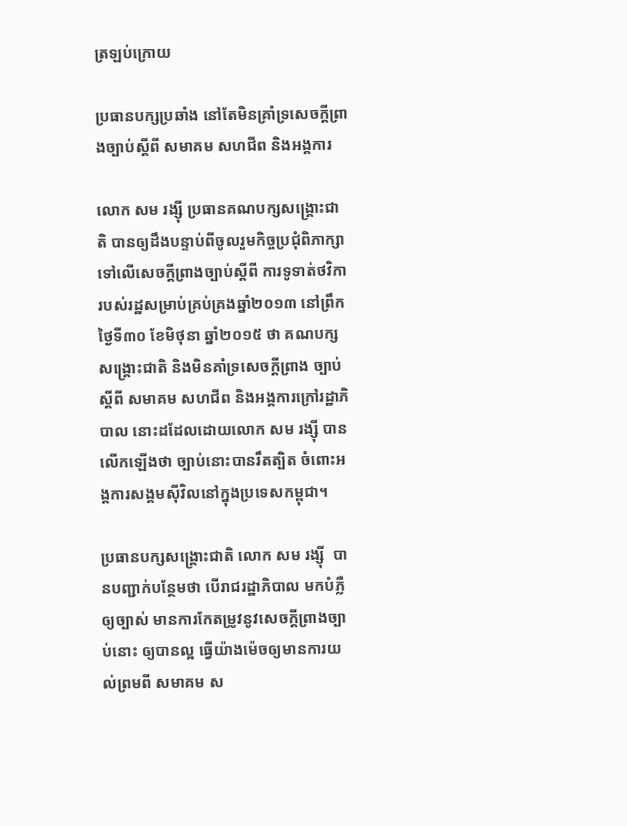ត្រឡប់ក្រោយ

ប្រធានបក្សប្រឆាំង នៅតែមិនគ្រាំទ្រសេចក្តីព្រាងច្បាប់ស្តីពី សមាគម សហជីព និងអង្គការ

លោក សម រង្ស៊ី ប្រធានគណបក្សសង្គ្រោះជាតិ បានឲ្យដឹងបន្ទាប់ពីចូលរួមកិច្ចប្រជុំពិភាក្សាទៅលើសេចក្តីព្រាងច្បាប់ស្តីពី ការទូទាត់ថវិការបស់រដ្ឋសម្រាប់គ្រប់គ្រងឆ្នាំ២០១៣ នៅព្រឹកថ្ងៃទី៣០ ខែមិថុនា ឆ្នាំ២០១៥ ថា គណបក្សសង្គ្រោះជាតិ និងមិនគាំទ្រសេចក្តីព្រាង ច្បាប់ស្តីពី សមាគម សហជីព និងអង្គការក្រៅរដ្ឋាភិបាល នោះដដែលដោយលោក សម រង្ស៊ី បានលើកឡើងថា ច្បាប់នោះបានរឹតត្បិត ចំពោះអង្គការសង្គមស៊ីវិលនៅក្នុងប្រទេសកម្ពុជា។

ប្រធានបក្សសង្គ្រោះជាតិ លោក សម រង្ស៊ី  បានបញ្ជាក់បន្ថែមថា បើរាជរដ្ឋាភិបាល មកបំភ្លឺឲ្យច្បាស់ មានការកែតម្រូវនូវសេចក្តីព្រាងច្បាប់នោះ ឲ្យបានល្អ ធ្វើយ៉ាងម៉េចឲ្យមានការយល់ព្រមពី សមាគម ស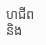ហជីព និង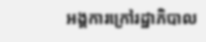អង្គការក្រៅរដ្ឋាភិបាល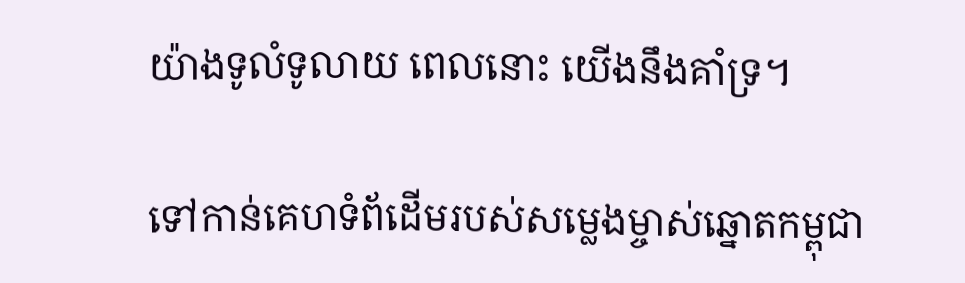យ៉ាងទូលំទូលាយ ពេលនោះ យើងនឹងគាំទ្រ។

ទៅកាន់គេហទំព័ដើមរបស់សម្លេងម្ចាស់ឆ្នោតកម្ពុជា